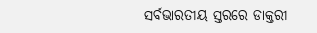ସର୍ବଭାରତୀୟ ସ୍ତରରେ ଡାକ୍ତରୀ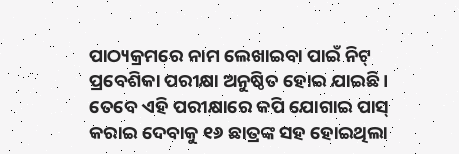ପାଠ୍ୟକ୍ରମରେ ନାମ ଲେଖାଇବା ପାଇଁ ନିଟ୍ ପ୍ରବେଶିକା ପରୀକ୍ଷା ଅନୁଷ୍ଠିତ ହୋଇ ଯାଇଛି । ତେବେ ଏହି ପରୀକ୍ଷାରେ କପି ଯୋଗାଇ ପାସ୍ କରାଇ ଦେବାକୁ ୧୬ ଛାତ୍ରଙ୍କ ସହ ହୋଇଥିଲା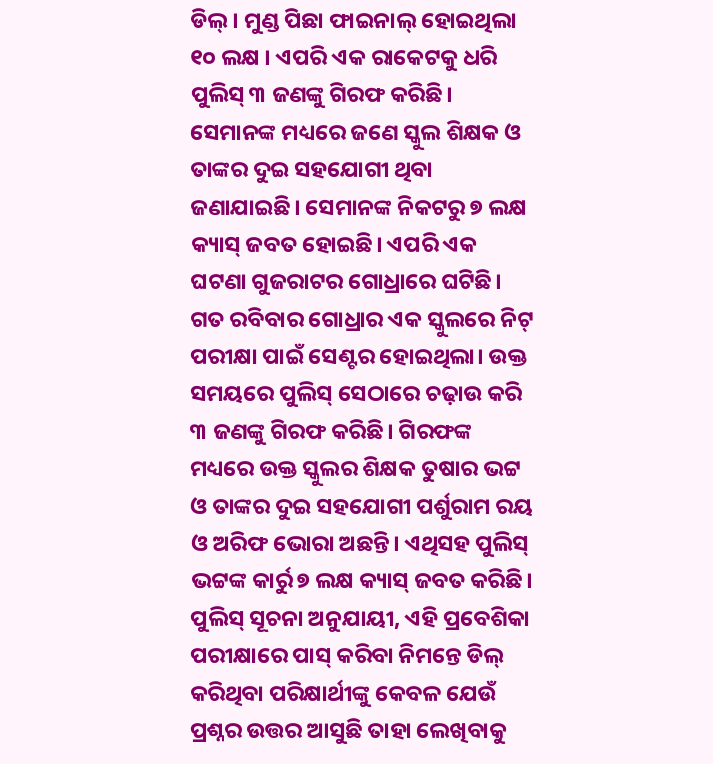ଡିଲ୍ । ମୁଣ୍ଡ ପିଛା ଫାଇନାଲ୍ ହୋଇଥିଲା ୧୦ ଲକ୍ଷ । ଏପରି ଏକ ରାକେଟକୁ ଧରି ପୁଲିସ୍ ୩ ଜଣଙ୍କୁ ଗିରଫ କରିଛି। ସେମାନଙ୍କ ମଧ୍ୟରେ ଜଣେ ସ୍କୁଲ ଶିକ୍ଷକ ଓ ତାଙ୍କର ଦୁଇ ସହଯୋଗୀ ଥିବା ଜଣାଯାଇଛି। ସେମାନଙ୍କ ନିକଟରୁ ୭ ଲକ୍ଷ କ୍ୟାସ୍ ଜବତ ହୋଇଛି। ଏପରି ଏକ ଘଟଣା ଗୁଜରାଟର ଗୋଧ୍ରାରେ ଘଟିଛି।
ଗତ ରବିବାର ଗୋଧ୍ରାର ଏକ ସ୍କୁଲରେ ନିଟ୍ ପରୀକ୍ଷା ପାଇଁ ସେଣ୍ଟର ହୋଇଥିଲା। ଉକ୍ତ ସମୟରେ ପୁଲିସ୍ ସେଠାରେ ଚଢ଼ାଉ କରି ୩ ଜଣଙ୍କୁ ଗିରଫ କରିଛି। ଗିରଫଙ୍କ ମଧ୍ୟରେ ଉକ୍ତ ସ୍କୁଲର ଶିକ୍ଷକ ତୁଷାର ଭଟ୍ଟ ଓ ତାଙ୍କର ଦୁଇ ସହଯୋଗୀ ପର୍ଶୁରାମ ରୟ ଓ ଅରିଫ ଭୋରା ଅଛନ୍ତି। ଏଥିସହ ପୁଲିସ୍ ଭଟ୍ଟଙ୍କ କାର୍ରୁ ୭ ଲକ୍ଷ କ୍ୟାସ୍ ଜବତ କରିଛି।
ପୁଲିସ୍ ସୂଚନା ଅନୁଯାୟୀ, ଏହି ପ୍ରବେଶିକା ପରୀକ୍ଷାରେ ପାସ୍ କରିବା ନିମନ୍ତେ ଡିଲ୍ କରିଥିବା ପରିକ୍ଷାର୍ଥୀଙ୍କୁ କେବଳ ଯେଉଁ ପ୍ରଶ୍ନର ଉତ୍ତର ଆସୁଛି ତାହା ଲେଖିବାକୁ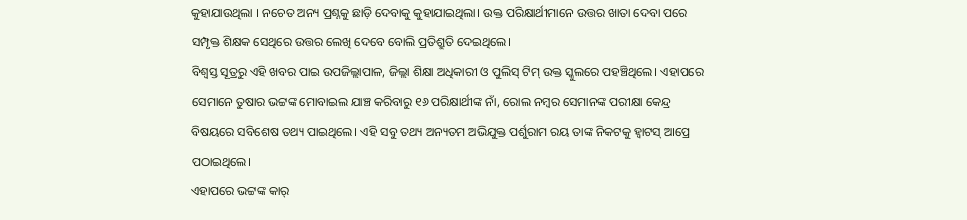କୁହାଯାଉଥିଲା । ନଚେତ ଅନ୍ୟ ପ୍ରଶ୍ନକୁ ଛାଡ଼ି ଦେବାକୁ କୁହାଯାଇଥିଲା। ଉକ୍ତ ପରିକ୍ଷାର୍ଥୀମାନେ ଉତ୍ତର ଖାତା ଦେବା ପରେ ସମ୍ପୃକ୍ତ ଶିକ୍ଷକ ସେଥିରେ ଉତ୍ତର ଲେଖି ଦେବେ ବୋଲି ପ୍ରତିଶ୍ରୁତି ଦେଇଥିଲେ।
ବିଶ୍ୱସ୍ତ ସୂତ୍ରରୁ ଏହି ଖବର ପାଇ ଉପଜିଲ୍ଲାପାଳ, ଜିଲ୍ଲା ଶିକ୍ଷା ଅଧିକାରୀ ଓ ପୁଲିସ୍ ଟିମ୍ ଉକ୍ତ ସ୍କୁଲରେ ପହଞ୍ଚିଥିଲେ। ଏହାପରେ ସେମାନେ ତୁଷାର ଭଟ୍ଟଙ୍କ ମୋବାଇଲ ଯାଞ୍ଚ କରିବାରୁ ୧୬ ପରିକ୍ଷାର୍ଥୀଙ୍କ ନାଁ, ରୋଲ ନମ୍ବର ସେମାନଙ୍କ ପରୀକ୍ଷା କେନ୍ଦ୍ର ବିଷୟରେ ସବିଶେଷ ତଥ୍ୟ ପାଇଥିଲେ। ଏହି ସବୁ ତଥ୍ୟ ଅନ୍ୟତମ ଅଭିଯୁକ୍ତ ପର୍ଶୁରାମ ରୟ ତାଙ୍କ ନିକଟକୁ ହ୍ୱାଟସ୍ ଆପ୍ରେ ପଠାଇଥିଲେ।
ଏହାପରେ ଭଟ୍ଟଙ୍କ କାର୍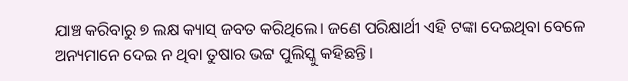ଯାଞ୍ଚ କରିବାରୁ ୭ ଲକ୍ଷ କ୍ୟାସ୍ ଜବତ କରିଥିଲେ। ଜଣେ ପରିକ୍ଷାର୍ଥୀ ଏହି ଟଙ୍କା ଦେଇଥିବା ବେଳେ ଅନ୍ୟମାନେ ଦେଇ ନ ଥିବା ତୁଷାର ଭଟ୍ଟ ପୁଲିସ୍କୁ କହିଛନ୍ତି।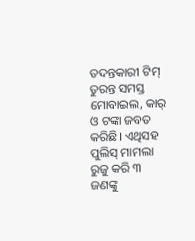ତଦନ୍ତକାରୀ ଟିମ୍ ତୁରନ୍ତ ସମସ୍ତ ମୋବାଇଲ, କାର୍ ଓ ଟଙ୍କା ଜବତ କରିଛି। ଏଥିସହ ପୁଲିସ୍ ମାମଲା ରୁଜୁ କରି ୩ ଜଣଙ୍କୁ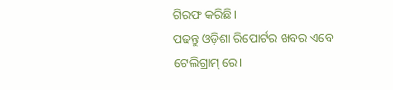ଗିରଫ କରିଛି।
ପଢନ୍ତୁ ଓଡ଼ିଶା ରିପୋର୍ଟର ଖବର ଏବେ ଟେଲିଗ୍ରାମ୍ ରେ।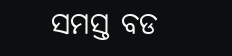ସମସ୍ତ ବଡ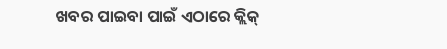ଖବର ପାଇବା ପାଇଁ ଏଠାରେ କ୍ଲିକ୍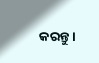କରନ୍ତୁ।